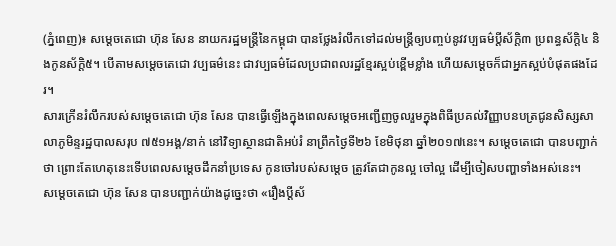(ភ្នំពេញ)៖ សម្តេចតេជោ ហ៊ុន សែន នាយករដ្ឋមន្រ្តីនៃកម្ពុជា បានថ្លែងរំលឹកទៅដល់មន្រ្តីឲ្យបញ្ចប់នូវវប្បធម៌ប្តីស័ក្តិ៣ ប្រពន្ធស័ក្តិ៤ និងកូនស័ក្តិ៥។ បើតាមសម្តេចតេជោ វប្បធម៌នេះ ជាវប្បធម៌ដែលប្រជាពលរដ្ឋខ្មែរស្អប់ខ្ពើមខ្លាំង ហើយសម្តេចក៏ជាអ្នកស្អប់បំផុតផងដែរ។
សារក្រើនរំលឹករបស់សម្តេចតេជោ ហ៊ុន សែន បានធ្វើឡើងក្នុងពេលសម្តេចអញ្ជើញចូលរួមក្នុងពិធីប្រគល់វិញ្ញាបនបត្រជូនសិស្សសាលាភូមិន្ទរដ្ឋបាលសរុប ៧៥១អង្គ/នាក់ នៅវិទ្យាស្ថានជាតិអប់រំ នាព្រឹកថ្ងៃទី២៦ ខែមិថុនា ឆ្នាំ២០១៧នេះ។ សម្តេចតេជោ បានបញ្ជាក់ថា ព្រោះតែហេតុនេះទើបពេលសម្តេចដឹកនាំប្រទេស កូនចៅរបស់សម្តេច ត្រូវតែជាកូនល្អ ចៅល្អ ដើម្បីចៀសបញ្ហាទាំងអស់នេះ។
សម្តេចតេជោ ហ៊ុន សែន បានបញ្ជាក់យ៉ាងដូច្នេះថា «រឿងប្តីស័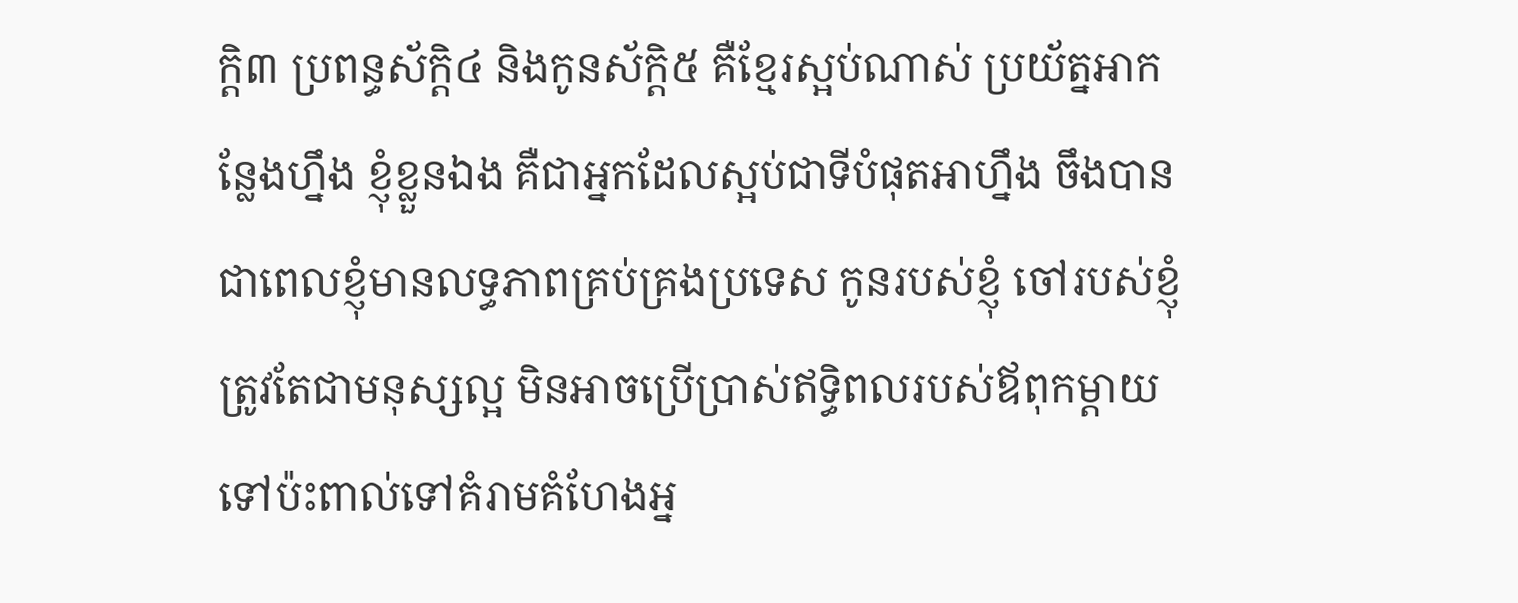ក្តិ៣ ប្រពន្ធស័ក្តិ៤ និងកូនស័ក្តិ៥ គឺខ្មែរស្អប់ណាស់ ប្រយ័ត្នអាកន្លែងហ្នឹង ខ្ញុំខ្លួនឯង គឺជាអ្នកដែលស្អប់ជាទីបំផុតអាហ្នឹង ចឹងបានជាពេលខ្ញុំមានលទ្ធភាពគ្រប់គ្រងប្រទេស កូនរបស់ខ្ញុំ ចៅរបស់ខ្ញុំ ត្រូវតែជាមនុស្សល្អ មិនអាចប្រើប្រាស់ឥទ្ធិពលរបស់ឪពុកម្តាយ ទៅប៉ះពាល់ទៅគំរាមគំហែងអ្ន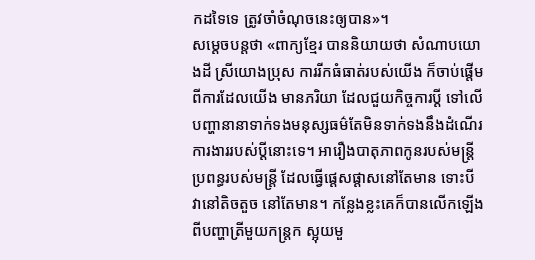កដទៃទេ ត្រូវចាំចំណុចនេះឲ្យបាន»។
សម្តេចបន្តថា «ពាក្យខ្មែរ បាននិយាយថា សំណាបយោងដី ស្រីយោងប្រុស ការរីកធំធាត់របស់យើង ក៏ចាប់ផ្តើមពីការដែលយើង មានភរិយា ដែលជួយកិច្ចការប្តី ទៅលើបញ្ហានានាទាក់ទងមនុស្សធម៌តែមិនទាក់ទងនឹងដំណើរការងាររបស់ប្តីនោះទេ។ អារឿងបាតុភាពកូនរបស់មន្រ្តី ប្រពន្ធរបស់មន្រ្តី ដែលធ្វើផ្តេសផ្តាសនៅតែមាន ទោះបីវានៅតិចតួច នៅតែមាន។ កន្លែងខ្លះគេក៏បានលើកឡើងពីបញ្ហាត្រីមួយកន្រ្តក ស្អុយមួ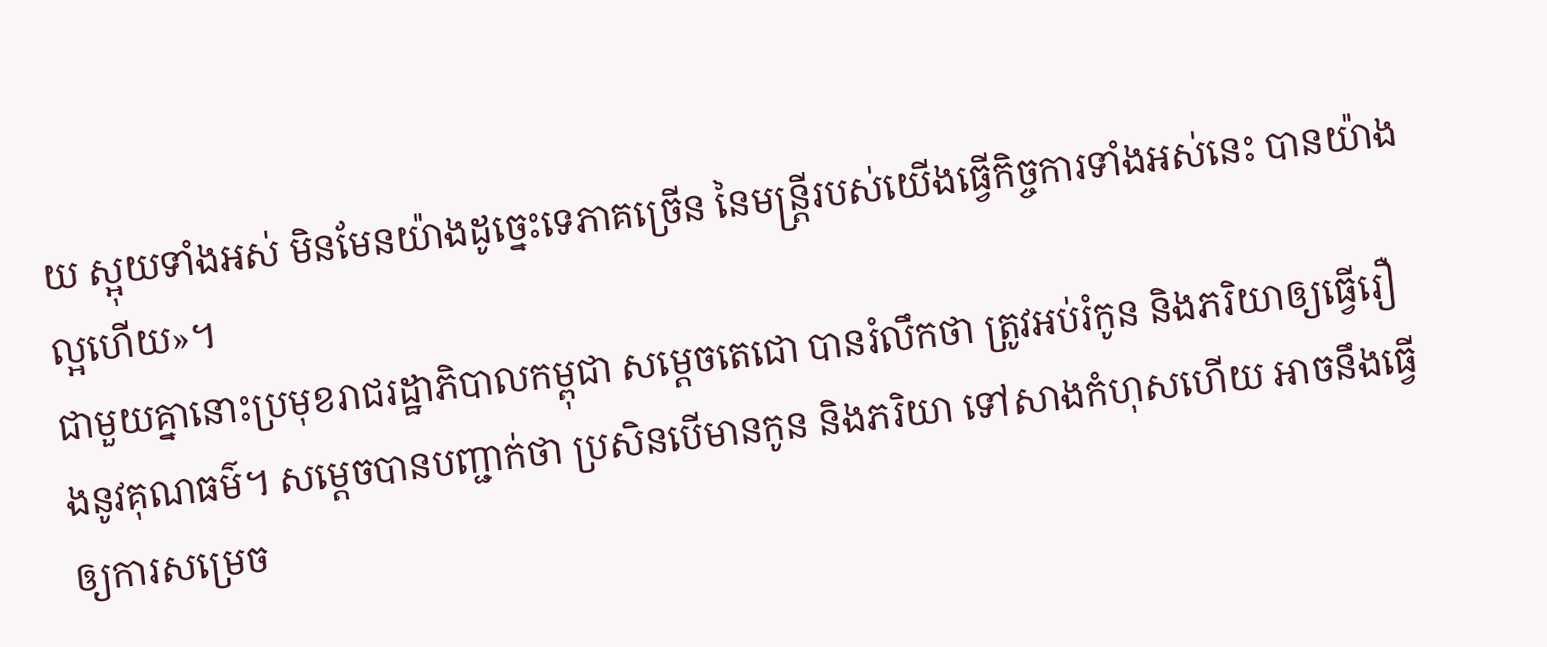យ ស្អុយទាំងអស់ មិនមែនយ៉ាងដូច្នេះទេភាគច្រើន នៃមន្រ្តីរបស់យើងធ្វើកិច្ចការទាំងអស់នេះ បានយ៉ាងល្អហើយ»។
ជាមួយគ្នានោះប្រមុខរាជរដ្ឋាភិបាលកម្ពុជា សម្តេចតេជោ បានរំលឹកថា ត្រូវអប់រំកូន និងភរិយាឲ្យធ្វើរឿងនូវគុណធម៌។ សម្តេចបានបញ្ជាក់ថា ប្រសិនបើមានកូន និងភរិយា ទៅសាងកំហុសហើយ អាចនឹងធ្វើឲ្យការសម្រេច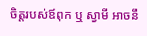ចិត្តរបស់ឪពុក ឬ ស្វាមី អាចនឹ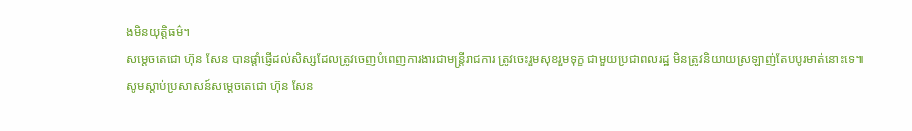ងមិនយុត្តិធម៌។
សម្តេចតេជោ ហ៊ុន សែន បានផ្តាំផ្ញើដល់សិស្សដែលត្រូវចេញបំពេញការងារជាមន្រ្តីរាជការ ត្រូវចេះរួមសុខរួមទុក្ខ ជាមួយប្រជាពលរដ្ឋ មិនត្រូវនិយាយស្រឡាញ់តែបបូរមាត់នោះទេ៕
សូមស្តាប់ប្រសាសន៍សម្តេចតេជោ ហ៊ុន សែន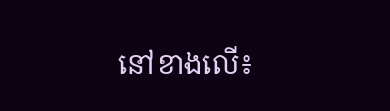នៅខាងលើ៖